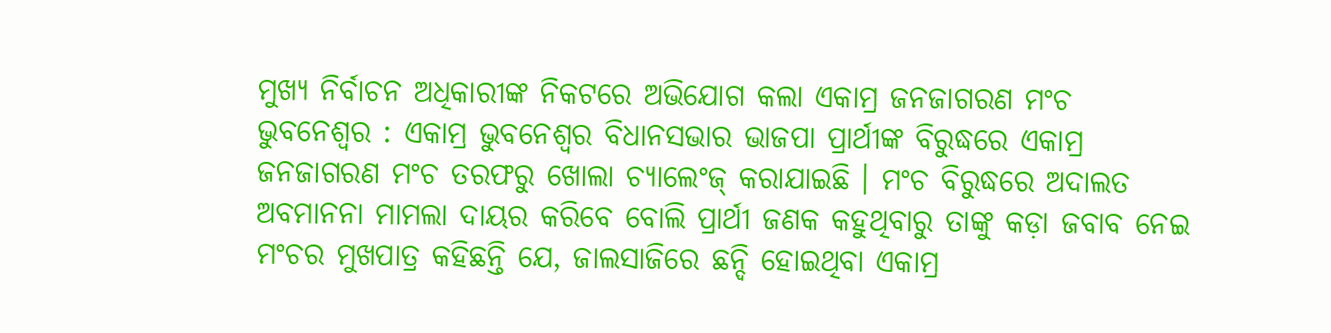ମୁଖ୍ୟ ନିର୍ବାଚନ ଅଧିକାରୀଙ୍କ ନିକଟରେ ଅଭିଯୋଗ କଲା ଏକାମ୍ର ଜନଜାଗରଣ ମଂଚ
ଭୁବନେଶ୍ୱର : ଏକାମ୍ର ଭୁବନେଶ୍ୱର ବିଧାନସଭାର ଭାଜପା ପ୍ରାର୍ଥୀଙ୍କ ବିରୁଦ୍ଧରେ ଏକାମ୍ର ଜନଜାଗରଣ ମଂଚ ତରଫରୁ ଖୋଲା ଚ୍ୟାଲେଂଜ୍ କରାଯାଇଛି । ମଂଚ ବିରୁଦ୍ଧରେ ଅଦାଲତ ଅବମାନନା ମାମଲା ଦାୟର କରିବେ ବୋଲି ପ୍ରାର୍ଥୀ ଜଣକ କହୁଥିବାରୁ ତାଙ୍କୁ କଡ଼ା ଜବାବ ନେଇ ମଂଚର ମୁଖପାତ୍ର କହିଛନ୍ତି ଯେ, ଜାଲସାଜିରେ ଛନ୍ଦି ହୋଇଥିବା ଏକାମ୍ର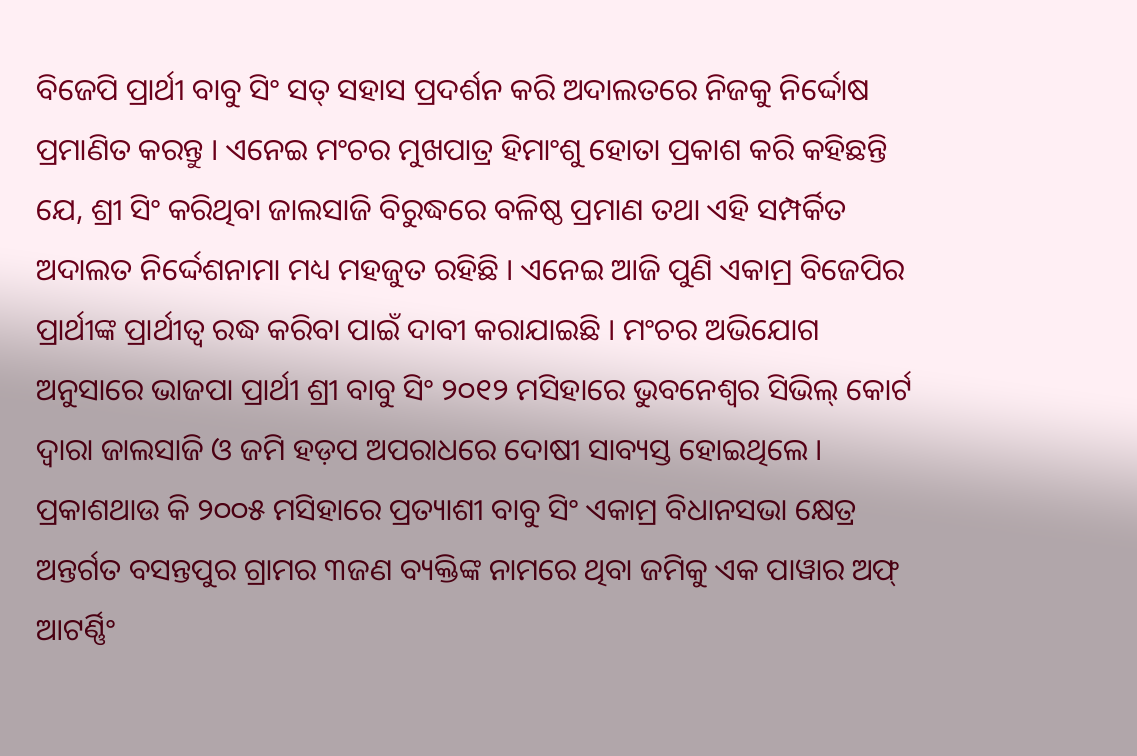ବିଜେପି ପ୍ରାର୍ଥୀ ବାବୁ ସିଂ ସତ୍ ସହାସ ପ୍ରଦର୍ଶନ କରି ଅଦାଲତରେ ନିଜକୁ ନିର୍ଦ୍ଦୋଷ ପ୍ରମାଣିତ କରନ୍ତୁ । ଏନେଇ ମଂଚର ମୁଖପାତ୍ର ହିମାଂଶୁ ହୋତା ପ୍ରକାଶ କରି କହିଛନ୍ତି ଯେ, ଶ୍ରୀ ସିଂ କରିଥିବା ଜାଲସାଜି ବିରୁଦ୍ଧରେ ବଳିଷ୍ଠ ପ୍ରମାଣ ତଥା ଏହି ସମ୍ପର୍କିତ ଅଦାଲତ ନିର୍ଦ୍ଦେଶନାମା ମଧ୍ୟ ମହଜୁତ ରହିଛି । ଏନେଇ ଆଜି ପୁଣି ଏକାମ୍ର ବିଜେପିର ପ୍ରାର୍ଥୀଙ୍କ ପ୍ରାର୍ଥୀତ୍ୱ ରଦ୍ଧ କରିବା ପାଇଁ ଦାବୀ କରାଯାଇଛି । ମଂଚର ଅଭିଯୋଗ ଅନୁସାରେ ଭାଜପା ପ୍ରାର୍ଥୀ ଶ୍ରୀ ବାବୁ ସିଂ ୨୦୧୨ ମସିହାରେ ଭୁବନେଶ୍ୱର ସିଭିଲ୍ କୋର୍ଟ ଦ୍ୱାରା ଜାଲସାଜି ଓ ଜମି ହଡ଼ପ ଅପରାଧରେ ଦୋଷୀ ସାବ୍ୟସ୍ତ ହୋଇଥିଲେ । ପ୍ରକାଶଥାଉ କି ୨୦୦୫ ମସିହାରେ ପ୍ରତ୍ୟାଶୀ ବାବୁ ସିଂ ଏକାମ୍ର ବିଧାନସଭା କ୍ଷେତ୍ର ଅନ୍ତର୍ଗତ ବସନ୍ତପୁର ଗ୍ରାମର ୩ଜଣ ବ୍ୟକ୍ତିଙ୍କ ନାମରେ ଥିବା ଜମିକୁ ଏକ ପାୱାର ଅଫ୍ ଆଟର୍ଣ୍ଣିଂ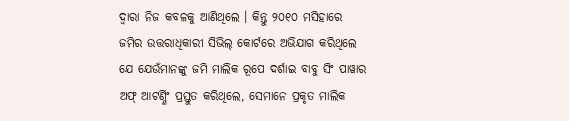ଦ୍ୱାରା ନିଜ କବଳକୁ ଆଣିଥିଲେ । କିନ୍ତୁ ୨୦୧୦ ମସିହାରେ ଜମିର ଉତ୍ତରାଧିକାରୀ ସିଭିଲ୍ କୋର୍ଟରେ ଅଭିଯାଗ କରିଥିଲେ ଯେ ଯେଉଁମାନଙ୍କୁ ଜମି ମାଲିକ ରୂପେ ଦର୍ଶାଇ ବାବୁ ସିଂ ପାୱାର ଅଫ୍ ଆଟର୍ଣ୍ଣିଂ ପ୍ରସ୍ତୁତ କରିଥିଲେ, ସେମାନେ ପ୍ରକୃତ ମାଲିକ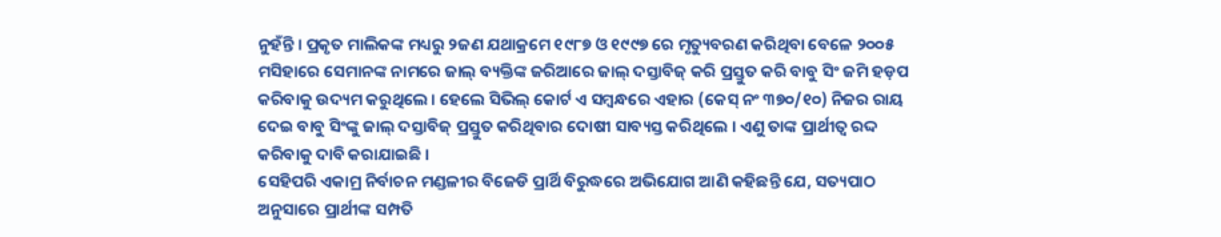ନୁହଁନ୍ତି । ପ୍ରକୃତ ମାଲିକଙ୍କ ମଧ୍ୟରୁ ୨ଜଣ ଯଥାକ୍ରମେ ୧୯୮୭ ଓ ୧୯୯୭ ରେ ମୃତ୍ୟୁବରଣ କରିଥିବା ବେଳେ ୨୦୦୫ ମସିହାରେ ସେମାନଙ୍କ ନାମରେ ଜାଲ୍ ବ୍ୟକ୍ତିଙ୍କ ଜରିଆରେ ଜାଲ୍ ଦସ୍ତାବିଜ୍ କରି ପ୍ରସ୍ତୁତ କରି ବାବୁ ସିଂ ଜମି ହଡ଼ପ କରିବାକୁ ଉଦ୍ୟମ କରୁଥିଲେ । ହେଲେ ସିଭିଲ୍ କୋର୍ଟ ଏ ସମ୍ବନ୍ଧରେ ଏହାର (କେସ୍ ନଂ ୩୭୦/୧୦) ନିଜର ରାୟ ଦେଇ ବାବୁ ସିଂଙ୍କୁ ଜାଲ୍ ଦସ୍ତାବିଜ୍ ପ୍ରସ୍ତୁତ କରିଥିବାର ଦୋଷୀ ସାବ୍ୟସ୍ତ କରିଥିଲେ । ଏଣୁ ତାଙ୍କ ପ୍ରାର୍ଥୀତ୍ୱ ରଦ୍ଦ କରିବାକୁ ଦାବି କରାଯାଇଛି ।
ସେହିପରି ଏକାମ୍ର ନିର୍ବାଚନ ମଣ୍ଡଳୀର ବିଜେଡି ପ୍ରାର୍ଥି ବିରୁଦ୍ଧରେ ଅଭିଯୋଗ ଆଣି କହିଛନ୍ତି ଯେ, ସତ୍ୟପାଠ ଅନୁସାରେ ପ୍ରାର୍ଥୀଙ୍କ ସମ୍ପତି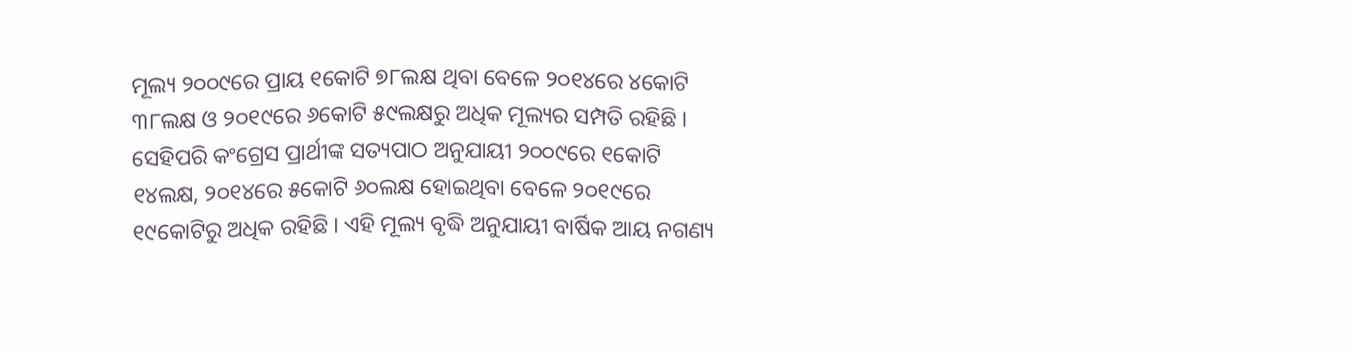ମୂଲ୍ୟ ୨୦୦୯ରେ ପ୍ରାୟ ୧କୋଟି ୭୮ଲକ୍ଷ ଥିବା ବେଳେ ୨୦୧୪ରେ ୪କୋଟି ୩୮ଲକ୍ଷ ଓ ୨୦୧୯ରେ ୬କୋଟି ୫୯ଲକ୍ଷରୁ ଅଧିକ ମୂଲ୍ୟର ସମ୍ପତି ରହିଛି । ସେହିପରି କଂଗ୍ରେସ ପ୍ରାର୍ଥୀଙ୍କ ସତ୍ୟପାଠ ଅନୁଯାୟୀ ୨୦୦୯ରେ ୧କୋଟି ୧୪ଲକ୍ଷ, ୨୦୧୪ରେ ୫କୋଟି ୬୦ଲକ୍ଷ ହୋଇଥିବା ବେଳେ ୨୦୧୯ରେ ୧୯କୋଟିରୁ ଅଧିକ ରହିଛି । ଏହି ମୂଲ୍ୟ ବୃଦ୍ଧି ଅନୁଯାୟୀ ବାର୍ଷିକ ଆୟ ନଗଣ୍ୟ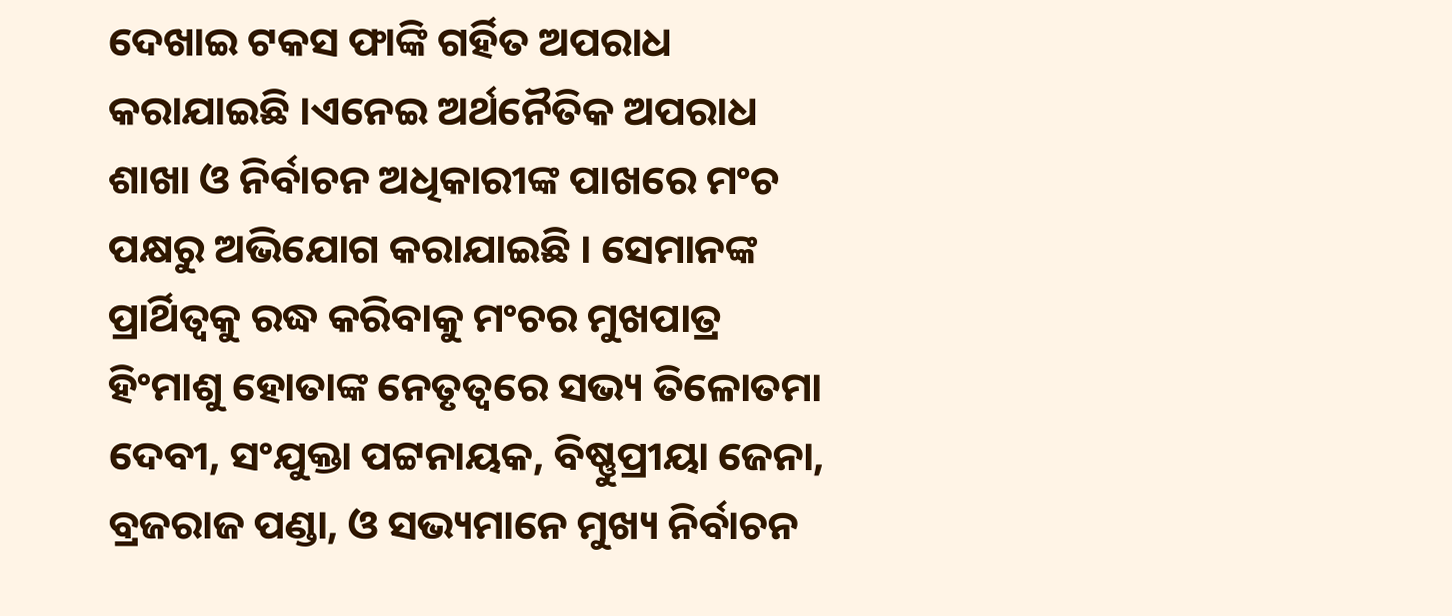ଦେଖାଇ ଟକସ ଫାଙ୍କି ଗର୍ହିତ ଅପରାଧ କରାଯାଇଛି ।ଏନେଇ ଅର୍ଥନୈତିକ ଅପରାଧ ଶାଖା ଓ ନିର୍ବାଚନ ଅଧିକାରୀଙ୍କ ପାଖରେ ମଂଚ ପକ୍ଷରୁ ଅଭିଯୋଗ କରାଯାଇଛି । ସେମାନଙ୍କ ପ୍ରାର୍ଥିତ୍ୱକୁ ରଦ୍ଧ କରିବାକୁ ମଂଚର ମୁଖପାତ୍ର ହିଂମାଶୁ ହୋତାଙ୍କ ନେତୃତ୍ୱରେ ସଭ୍ୟ ତିଳୋତମା ଦେବୀ, ସଂଯୁକ୍ତା ପଟ୍ଟନାୟକ, ବିଷ୍ଣୁପ୍ରୀୟା ଜେନା, ବ୍ରଜରାଜ ପଣ୍ଡା, ଓ ସଭ୍ୟମାନେ ମୁଖ୍ୟ ନିର୍ବାଚନ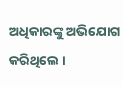ଅଧିକାରଙ୍କୁ ଅଭିଯୋଗ କରିଥିଲେ ।